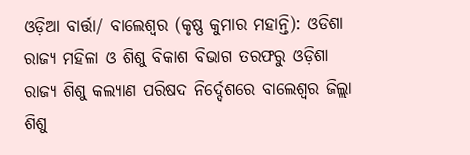ଓଡ଼ିଆ ବାର୍ତ୍ତା/ ବାଲେଶ୍ୱର (କୃଷ୍ଣ କୁମାର ମହାନ୍ତି): ଓଡିଶା ରାଜ୍ୟ ମହିଳା ଓ ଶିଶୁ ବିକାଶ ବିଭାଗ ତରଫରୁ ଓଡ଼ିଶା ରାଜ୍ୟ ଶିଶୁ କଲ୍ୟାଣ ପରିଷଦ ନିର୍ଦ୍ଦେଶରେ ବାଲେଶ୍ୱର ଜିଲ୍ଲା ଶିଶୁ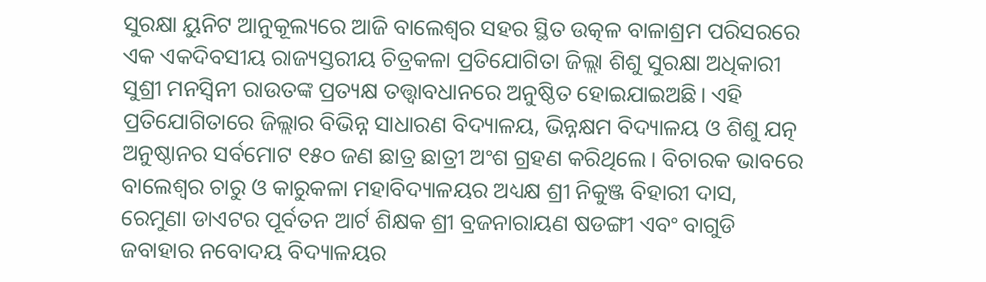ସୁରକ୍ଷା ୟୁନିଟ ଆନୁକୂଲ୍ୟରେ ଆଜି ବାଲେଶ୍ୱର ସହର ସ୍ଥିତ ଉତ୍କଳ ବାଳାଶ୍ରମ ପରିସରରେ ଏକ ଏକଦିବସୀୟ ରାଜ୍ୟସ୍ତରୀୟ ଚିତ୍ରକଳା ପ୍ରତିଯୋଗିତା ଜିଲ୍ଲା ଶିଶୁ ସୁରକ୍ଷା ଅଧିକାରୀ ସୁଶ୍ରୀ ମନସ୍ୱିନୀ ରାଉତଙ୍କ ପ୍ରତ୍ୟକ୍ଷ ତତ୍ତ୍ୱାବଧାନରେ ଅନୁଷ୍ଠିତ ହୋଇଯାଇଅଛି। ଏହି ପ୍ରତିଯୋଗିତାରେ ଜିଲ୍ଲାର ବିଭିନ୍ନ ସାଧାରଣ ବିଦ୍ୟାଳୟ, ଭିନ୍ନକ୍ଷମ ବିଦ୍ୟାଳୟ ଓ ଶିଶୁ ଯତ୍ନ ଅନୁଷ୍ଠାନର ସର୍ବମୋଟ ୧୫୦ ଜଣ ଛାତ୍ର ଛାତ୍ରୀ ଅଂଶ ଗ୍ରହଣ କରିଥିଲେ। ବିଚାରକ ଭାବରେ ବାଲେଶ୍ୱର ଚାରୁ ଓ କାରୁକଳା ମହାବିଦ୍ୟାଳୟର ଅଧ୍ୟକ୍ଷ ଶ୍ରୀ ନିକୁଞ୍ଜ ବିହାରୀ ଦାସ, ରେମୁଣା ଡାଏଟର ପୂର୍ବତନ ଆର୍ଟ ଶିକ୍ଷକ ଶ୍ରୀ ବ୍ରଜନାରାୟଣ ଷଡଙ୍ଗୀ ଏବଂ ବାଗୁଡି ଜବାହାର ନବୋଦୟ ବିଦ୍ୟାଳୟର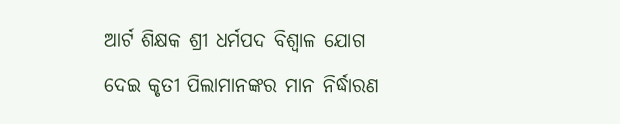ଆର୍ଟ ଶିକ୍ଷକ ଶ୍ରୀ ଧର୍ମପଦ ବିଶ୍ୱାଳ ଯୋଗ ଦେଇ କୃତୀ ପିଲାମାନଙ୍କର ମାନ ନିର୍ଦ୍ଧାରଣ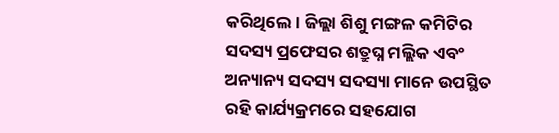କରିଥିଲେ। ଜିଲ୍ଲା ଶିଶୁ ମଙ୍ଗଳ କମିଟିର ସଦସ୍ୟ ପ୍ରଫେସର ଶତ୍ରୁଘ୍ନ ମଲ୍ଲିକ ଏବଂ ଅନ୍ୟାନ୍ୟ ସଦସ୍ୟ ସଦସ୍ୟା ମାନେ ଉପସ୍ଥିତ ରହି କାର୍ଯ୍ୟକ୍ରମରେ ସହଯୋଗ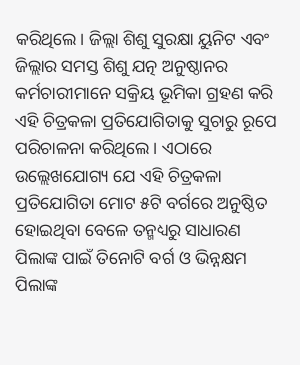କରିଥିଲେ। ଜିଲ୍ଲା ଶିଶୁ ସୁରକ୍ଷା ୟୁନିଟ ଏବଂ ଜିଲ୍ଲାର ସମସ୍ତ ଶିଶୁ ଯତ୍ନ ଅନୁଷ୍ଠାନର କର୍ମଚାରୀମାନେ ସକ୍ରିୟ ଭୂମିକା ଗ୍ରହଣ କରି ଏହି ଚିତ୍ରକଳା ପ୍ରତିଯୋଗିତାକୁ ସୁଚାରୁ ରୂପେ ପରିଚାଳନା କରିଥିଲେ। ଏଠାରେ ଉଲ୍ଲେଖଯୋଗ୍ୟ ଯେ ଏହି ଚିତ୍ରକଳା ପ୍ରତିଯୋଗିତା ମୋଟ ୫ଟି ବର୍ଗରେ ଅନୁଷ୍ଠିତ ହୋଇଥିବା ବେଳେ ତନ୍ମଧ୍ୟରୁ ସାଧାରଣ ପିଲାଙ୍କ ପାଇଁ ତିନୋଟି ବର୍ଗ ଓ ଭିନ୍ନକ୍ଷମ ପିଲାଙ୍କ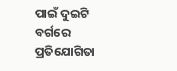ପାଇଁ ଦୁଇଟି ବର୍ଗରେ ପ୍ରତିଯୋଗିତା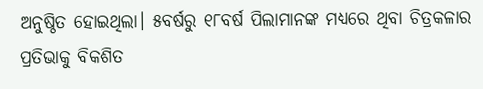ଅନୁଷ୍ଠିତ ହୋଇଥିଲା। ୫ବର୍ଷରୁ ୧୮ବର୍ଷ ପିଲାମାନଙ୍କ ମଧ୍ୟରେ ଥିବା ଚିତ୍ରକଳାର ପ୍ରତିଭାକୁ ବିକଶିତ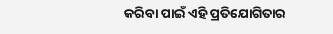କରିବା ପାଇଁ ଏହି ପ୍ରତିଯୋଗିତାର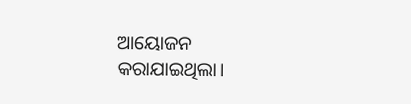ଆୟୋଜନ କରାଯାଇଥିଲା।